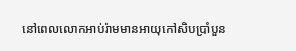នៅពេលលោកអាប់រ៉ាមមានអាយុកៅសិបប្រាំបួន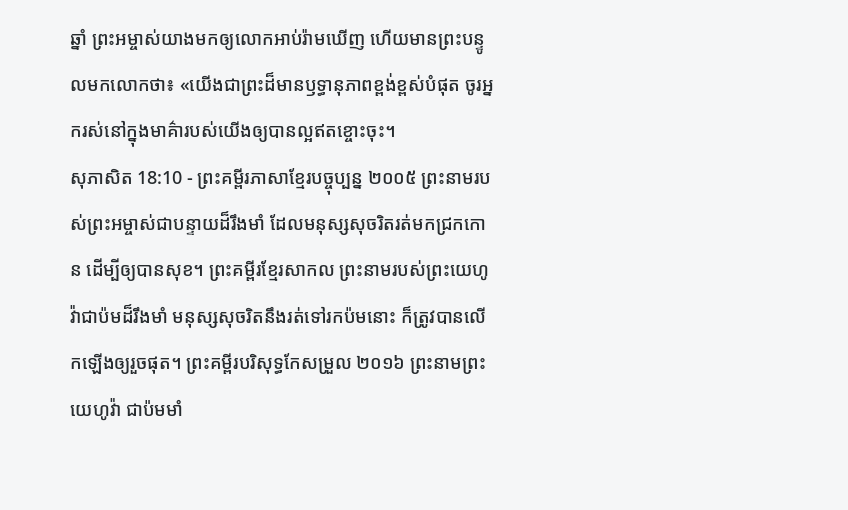ឆ្នាំ ព្រះអម្ចាស់យាងមកឲ្យលោកអាប់រ៉ាមឃើញ ហើយមានព្រះបន្ទូលមកលោកថា៖ «យើងជាព្រះដ៏មានឫទ្ធានុភាពខ្ពង់ខ្ពស់បំផុត ចូរអ្នករស់នៅក្នុងមាគ៌ារបស់យើងឲ្យបានល្អឥតខ្ចោះចុះ។
សុភាសិត 18:10 - ព្រះគម្ពីរភាសាខ្មែរបច្ចុប្បន្ន ២០០៥ ព្រះនាមរបស់ព្រះអម្ចាស់ជាបន្ទាយដ៏រឹងមាំ ដែលមនុស្សសុចរិតរត់មកជ្រកកោន ដើម្បីឲ្យបានសុខ។ ព្រះគម្ពីរខ្មែរសាកល ព្រះនាមរបស់ព្រះយេហូវ៉ាជាប៉មដ៏រឹងមាំ មនុស្សសុចរិតនឹងរត់ទៅរកប៉មនោះ ក៏ត្រូវបានលើកឡើងឲ្យរួចផុត។ ព្រះគម្ពីរបរិសុទ្ធកែសម្រួល ២០១៦ ព្រះនាមព្រះយេហូវ៉ា ជាប៉មមាំ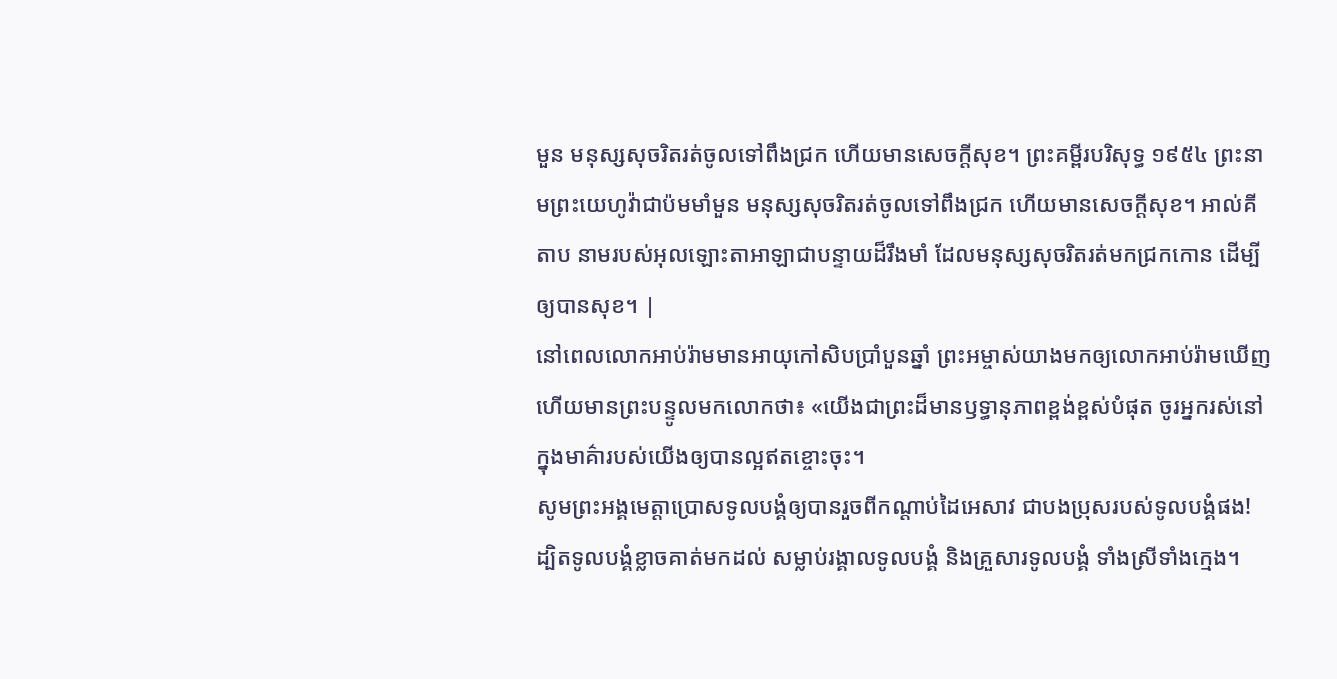មួន មនុស្សសុចរិតរត់ចូលទៅពឹងជ្រក ហើយមានសេចក្ដីសុខ។ ព្រះគម្ពីរបរិសុទ្ធ ១៩៥៤ ព្រះនាមព្រះយេហូវ៉ាជាប៉មមាំមួន មនុស្សសុចរិតរត់ចូលទៅពឹងជ្រក ហើយមានសេចក្ដីសុខ។ អាល់គីតាប នាមរបស់អុលឡោះតាអាឡាជាបន្ទាយដ៏រឹងមាំ ដែលមនុស្សសុចរិតរត់មកជ្រកកោន ដើម្បីឲ្យបានសុខ។ |
នៅពេលលោកអាប់រ៉ាមមានអាយុកៅសិបប្រាំបួនឆ្នាំ ព្រះអម្ចាស់យាងមកឲ្យលោកអាប់រ៉ាមឃើញ ហើយមានព្រះបន្ទូលមកលោកថា៖ «យើងជាព្រះដ៏មានឫទ្ធានុភាពខ្ពង់ខ្ពស់បំផុត ចូរអ្នករស់នៅក្នុងមាគ៌ារបស់យើងឲ្យបានល្អឥតខ្ចោះចុះ។
សូមព្រះអង្គមេត្តាប្រោសទូលបង្គំឲ្យបានរួចពីកណ្ដាប់ដៃអេសាវ ជាបងប្រុសរបស់ទូលបង្គំផង! ដ្បិតទូលបង្គំខ្លាចគាត់មកដល់ សម្លាប់រង្គាលទូលបង្គំ និងគ្រួសារទូលបង្គំ ទាំងស្រីទាំងក្មេង។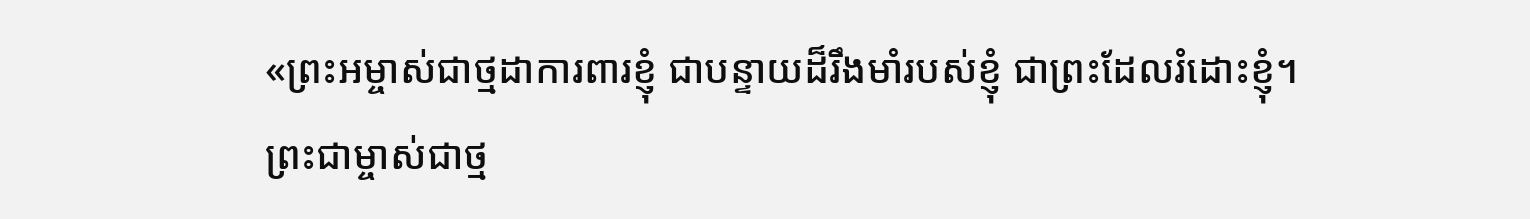«ព្រះអម្ចាស់ជាថ្មដាការពារខ្ញុំ ជាបន្ទាយដ៏រឹងមាំរបស់ខ្ញុំ ជាព្រះដែលរំដោះខ្ញុំ។
ព្រះជាម្ចាស់ជាថ្ម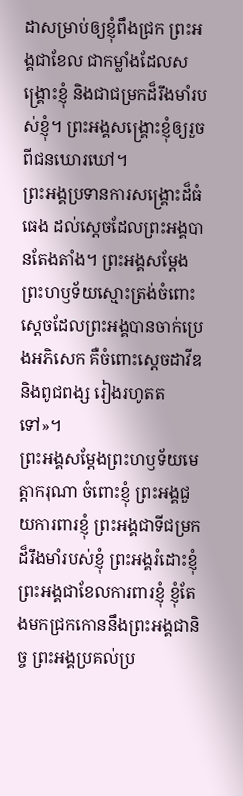ដាសម្រាប់ឲ្យខ្ញុំពឹងជ្រក ព្រះអង្គជាខែល ជាកម្លាំងដែលសង្គ្រោះខ្ញុំ និងជាជម្រកដ៏រឹងមាំរបស់ខ្ញុំ។ ព្រះអង្គសង្គ្រោះខ្ញុំឲ្យរួចពីជនឃោរឃៅ។
ព្រះអង្គប្រទានការសង្គ្រោះដ៏ធំធេង ដល់ស្ដេចដែលព្រះអង្គបានតែងតាំង។ ព្រះអង្គសម្តែងព្រះហឫទ័យស្មោះត្រង់ចំពោះ ស្ដេចដែលព្រះអង្គបានចាក់ប្រេងអភិសេក គឺចំពោះស្ដេចដាវីឌ និងពូជពង្ស រៀងរហូតតទៅ»។
ព្រះអង្គសម្តែងព្រះហឫទ័យមេត្តាករុណា ចំពោះខ្ញុំ ព្រះអង្គជួយការពារខ្ញុំ ព្រះអង្គជាទីជម្រកដ៏រឹងមាំរបស់ខ្ញុំ ព្រះអង្គរំដោះខ្ញុំ ព្រះអង្គជាខែលការពារខ្ញុំ ខ្ញុំតែងមកជ្រកកោននឹងព្រះអង្គជានិច្ច ព្រះអង្គប្រគល់ប្រ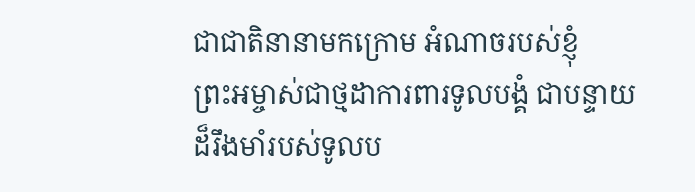ជាជាតិនានាមកក្រោម អំណាចរបស់ខ្ញុំ
ព្រះអម្ចាស់ជាថ្មដាការពារទូលបង្គំ ជាបន្ទាយដ៏រឹងមាំរបស់ទូលប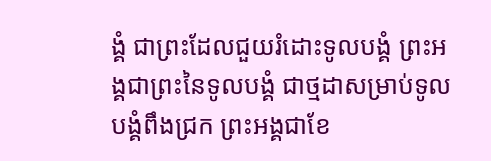ង្គំ ជាព្រះដែលជួយរំដោះទូលបង្គំ ព្រះអង្គជាព្រះនៃទូលបង្គំ ជាថ្មដាសម្រាប់ទូលបង្គំពឹងជ្រក ព្រះអង្គជាខែ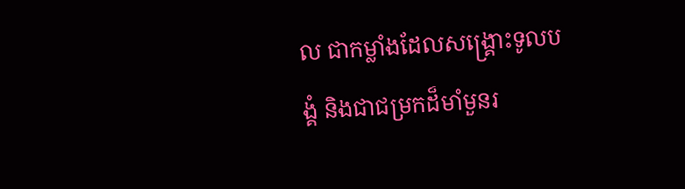ល ជាកម្លាំងដែលសង្គ្រោះទូលបង្គំ និងជាជម្រកដ៏មាំមួនរ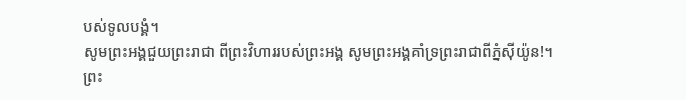បស់ទូលបង្គំ។
សូមព្រះអង្គជួយព្រះរាជា ពីព្រះវិហាររបស់ព្រះអង្គ សូមព្រះអង្គគាំទ្រព្រះរាជាពីភ្នំស៊ីយ៉ូន!។
ព្រះ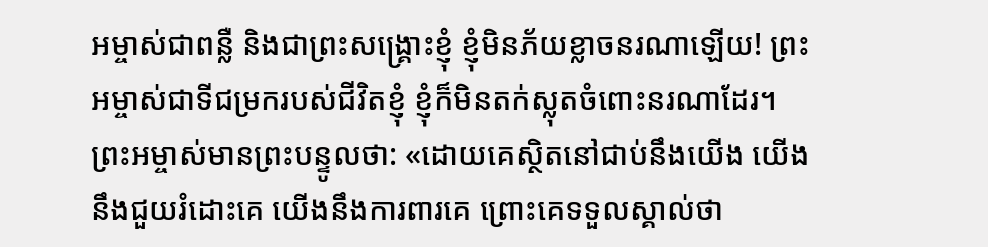អម្ចាស់ជាពន្លឺ និងជាព្រះសង្គ្រោះខ្ញុំ ខ្ញុំមិនភ័យខ្លាចនរណាឡើយ! ព្រះអម្ចាស់ជាទីជម្រករបស់ជីវិតខ្ញុំ ខ្ញុំក៏មិនតក់ស្លុតចំពោះនរណាដែរ។
ព្រះអម្ចាស់មានព្រះបន្ទូលថា: «ដោយគេស្ថិតនៅជាប់នឹងយើង យើងនឹងជួយរំដោះគេ យើងនឹងការពារគេ ព្រោះគេទទួលស្គាល់ថា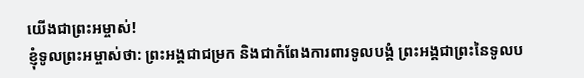យើងជាព្រះអម្ចាស់!
ខ្ញុំទូលព្រះអម្ចាស់ថា: ព្រះអង្គជាជម្រក និងជាកំពែងការពារទូលបង្គំ ព្រះអង្គជាព្រះនៃទូលប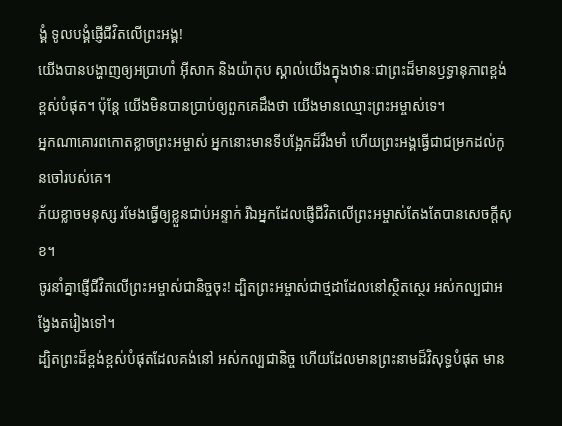ង្គំ ទូលបង្គំផ្ញើជីវិតលើព្រះអង្គ!
យើងបានបង្ហាញឲ្យអប្រាហាំ អ៊ីសាក និងយ៉ាកុប ស្គាល់យើងក្នុងឋានៈជាព្រះដ៏មានឫទ្ធានុភាពខ្ពង់ខ្ពស់បំផុត។ ប៉ុន្តែ យើងមិនបានប្រាប់ឲ្យពួកគេដឹងថា យើងមានឈ្មោះព្រះអម្ចាស់ទេ។
អ្នកណាគោរពកោតខ្លាចព្រះអម្ចាស់ អ្នកនោះមានទីបង្អែកដ៏រឹងមាំ ហើយព្រះអង្គធ្វើជាជម្រកដល់កូនចៅរបស់គេ។
ភ័យខ្លាចមនុស្ស រមែងធ្វើឲ្យខ្លួនជាប់អន្ទាក់ រីឯអ្នកដែលផ្ញើជីវិតលើព្រះអម្ចាស់តែងតែបានសេចក្ដីសុខ។
ចូរនាំគ្នាផ្ញើជីវិតលើព្រះអម្ចាស់ជានិច្ចចុះ! ដ្បិតព្រះអម្ចាស់ជាថ្មដាដែលនៅស្ថិតស្ថេរ អស់កល្បជាអង្វែងតរៀងទៅ។
ដ្បិតព្រះដ៏ខ្ពង់ខ្ពស់បំផុតដែលគង់នៅ អស់កល្បជានិច្ច ហើយដែលមានព្រះនាមដ៏វិសុទ្ធបំផុត មាន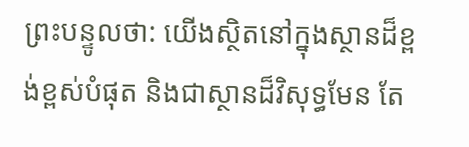ព្រះបន្ទូលថា: យើងស្ថិតនៅក្នុងស្ថានដ៏ខ្ពង់ខ្ពស់បំផុត និងជាស្ថានដ៏វិសុទ្ធមែន តែ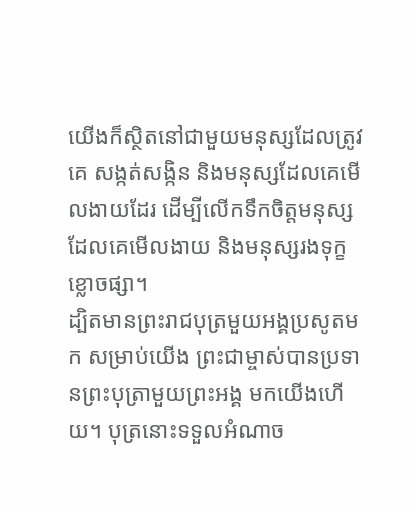យើងក៏ស្ថិតនៅជាមួយមនុស្សដែលត្រូវគេ សង្កត់សង្កិន និងមនុស្សដែលគេមើលងាយដែរ ដើម្បីលើកទឹកចិត្តមនុស្សដែលគេមើលងាយ និងមនុស្សរងទុក្ខខ្លោចផ្សា។
ដ្បិតមានព្រះរាជបុត្រមួយអង្គប្រសូតមក សម្រាប់យើង ព្រះជាម្ចាស់បានប្រទានព្រះបុត្រាមួយព្រះអង្គ មកយើងហើយ។ បុត្រនោះទទួលអំណាច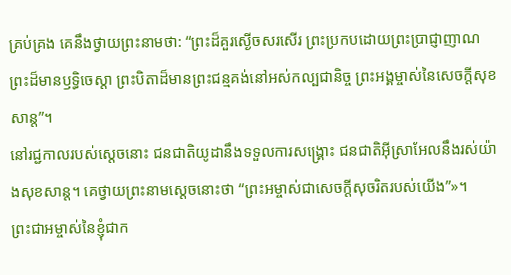គ្រប់គ្រង គេនឹងថ្វាយព្រះនាមថា: “ព្រះដ៏គួរស្ងើចសរសើរ ព្រះប្រកបដោយព្រះប្រាជ្ញាញាណ ព្រះដ៏មានឫទ្ធិចេស្ដា ព្រះបិតាដ៏មានព្រះជន្មគង់នៅអស់កល្បជានិច្ច ព្រះអង្គម្ចាស់នៃសេចក្ដីសុខសាន្ត”។
នៅរជ្ជកាលរបស់ស្ដេចនោះ ជនជាតិយូដានឹងទទួលការសង្គ្រោះ ជនជាតិអ៊ីស្រាអែលនឹងរស់យ៉ាងសុខសាន្ត។ គេថ្វាយព្រះនាមស្ដេចនោះថា “ព្រះអម្ចាស់ជាសេចក្ដីសុចរិតរបស់យើង”»។
ព្រះជាអម្ចាស់នៃខ្ញុំជាក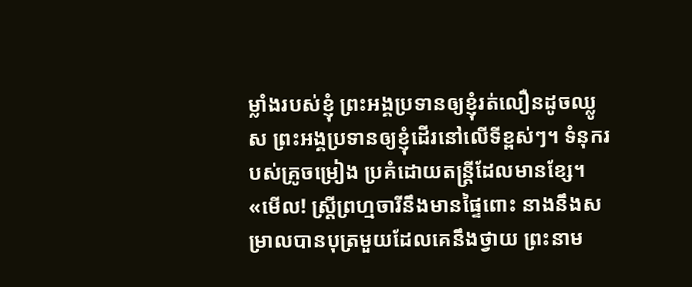ម្លាំងរបស់ខ្ញុំ ព្រះអង្គប្រទានឲ្យខ្ញុំរត់លឿនដូចឈ្លូស ព្រះអង្គប្រទានឲ្យខ្ញុំដើរនៅលើទីខ្ពស់ៗ។ ទំនុករបស់គ្រូចម្រៀង ប្រគំដោយតន្ត្រីដែលមានខ្សែ។
«មើល! ស្ត្រីព្រហ្មចារីនឹងមានផ្ទៃពោះ នាងនឹងសម្រាលបានបុត្រមួយដែលគេនឹងថ្វាយ ព្រះនាម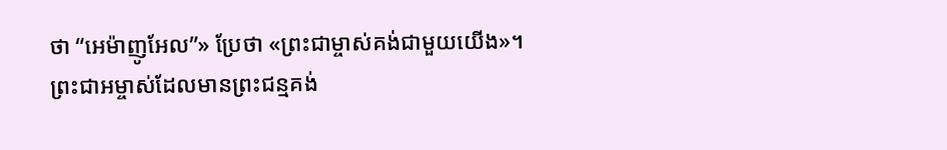ថា “អេម៉ាញូអែល”» ប្រែថា «ព្រះជាម្ចាស់គង់ជាមួយយើង»។
ព្រះជាអម្ចាស់ដែលមានព្រះជន្មគង់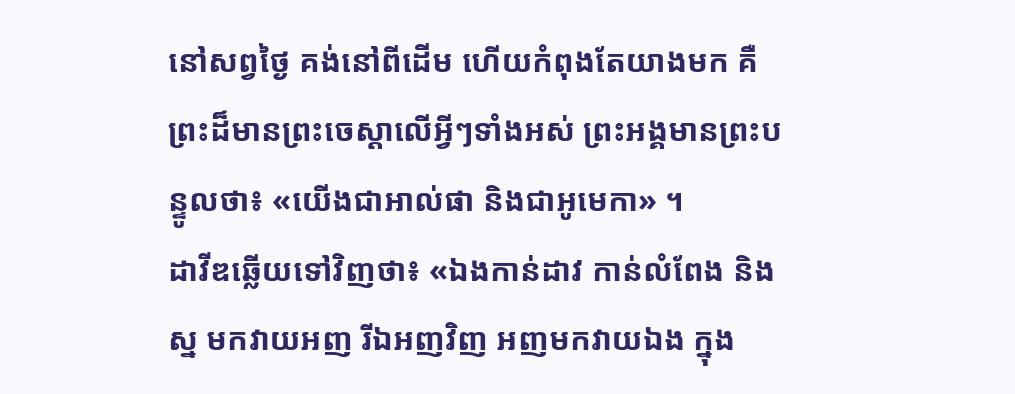នៅសព្វថ្ងៃ គង់នៅពីដើម ហើយកំពុងតែយាងមក គឺព្រះដ៏មានព្រះចេស្ដាលើអ្វីៗទាំងអស់ ព្រះអង្គមានព្រះបន្ទូលថា៖ «យើងជាអាល់ផា និងជាអូមេកា» ។
ដាវីឌឆ្លើយទៅវិញថា៖ «ឯងកាន់ដាវ កាន់លំពែង និងស្ន មកវាយអញ រីឯអញវិញ អញមកវាយឯង ក្នុង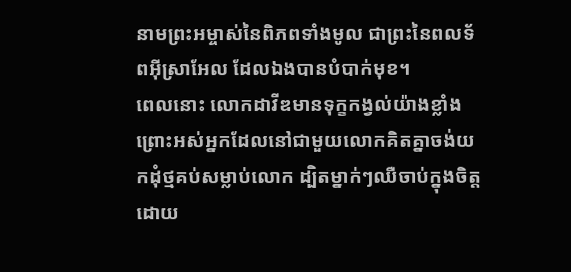នាមព្រះអម្ចាស់នៃពិភពទាំងមូល ជាព្រះនៃពលទ័ពអ៊ីស្រាអែល ដែលឯងបានបំបាក់មុខ។
ពេលនោះ លោកដាវីឌមានទុក្ខកង្វល់យ៉ាងខ្លាំង ព្រោះអស់អ្នកដែលនៅជាមួយលោកគិតគ្នាចង់យកដុំថ្មគប់សម្លាប់លោក ដ្បិតម្នាក់ៗឈឺចាប់ក្នុងចិត្ត ដោយ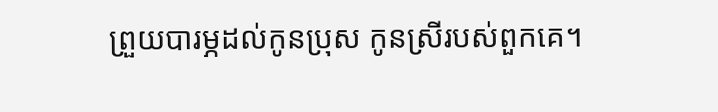ព្រួយបារម្ភដល់កូនប្រុស កូនស្រីរបស់ពួកគេ។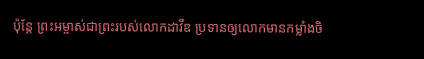ប៉ុន្តែ ព្រះអម្ចាស់ជាព្រះរបស់លោកដាវីឌ ប្រទានឲ្យលោកមានកម្លាំងចិ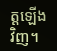ត្តឡើងវិញ។